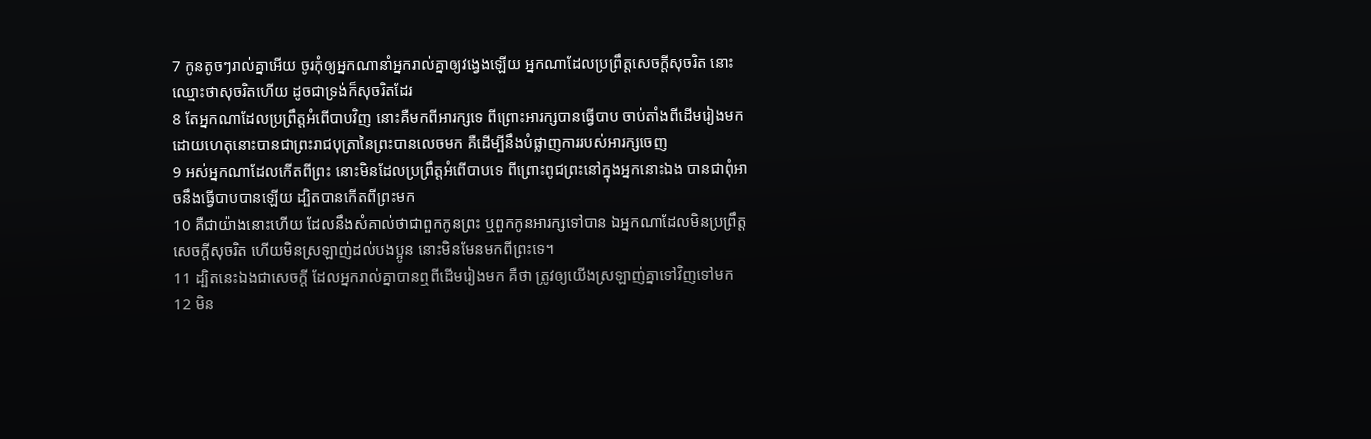7 កូនតូចៗរាល់គ្នាអើយ ចូរកុំឲ្យអ្នកណានាំអ្នករាល់គ្នាឲ្យវង្វេងឡើយ អ្នកណាដែលប្រព្រឹត្តសេចក្តីសុចរិត នោះឈ្មោះថាសុចរិតហើយ ដូចជាទ្រង់ក៏សុចរិតដែរ
8 តែអ្នកណាដែលប្រព្រឹត្តអំពើបាបវិញ នោះគឺមកពីអារក្សទេ ពីព្រោះអារក្សបានធ្វើបាប ចាប់តាំងពីដើមរៀងមក ដោយហេតុនោះបានជាព្រះរាជបុត្រានៃព្រះបានលេចមក គឺដើម្បីនឹងបំផ្លាញការរបស់អារក្សចេញ
9 អស់អ្នកណាដែលកើតពីព្រះ នោះមិនដែលប្រព្រឹត្តអំពើបាបទេ ពីព្រោះពូជព្រះនៅក្នុងអ្នកនោះឯង បានជាពុំអាចនឹងធ្វើបាបបានឡើយ ដ្បិតបានកើតពីព្រះមក
10 គឺជាយ៉ាងនោះហើយ ដែលនឹងសំគាល់ថាជាពួកកូនព្រះ ឬពួកកូនអារក្សទៅបាន ឯអ្នកណាដែលមិនប្រព្រឹត្តសេចក្តីសុចរិត ហើយមិនស្រឡាញ់ដល់បងប្អូន នោះមិនមែនមកពីព្រះទេ។
11 ដ្បិតនេះឯងជាសេចក្តី ដែលអ្នករាល់គ្នាបានឮពីដើមរៀងមក គឺថា ត្រូវឲ្យយើងស្រឡាញ់គ្នាទៅវិញទៅមក
12 មិន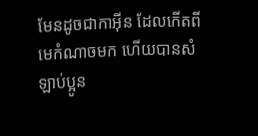មែនដូចជាកាអ៊ីន ដែលកើតពីមេកំណាចមក ហើយបានសំឡាប់ប្អូន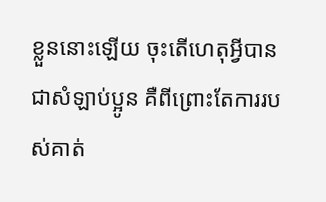ខ្លួននោះឡើយ ចុះតើហេតុអ្វីបានជាសំឡាប់ប្អូន គឺពីព្រោះតែការរបស់គាត់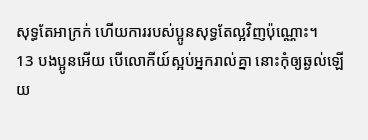សុទ្ធតែអាក្រក់ ហើយការរបស់ប្អូនសុទ្ធតែល្អវិញប៉ុណ្ណោះ។
13 បងប្អូនអើយ បើលោកីយ៍ស្អប់អ្នករាល់គ្នា នោះកុំឲ្យឆ្ងល់ឡើយ